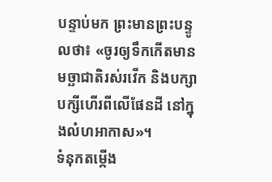បន្ទាប់មក ព្រះមានព្រះបន្ទូលថា៖ «ចូរឲ្យទឹកកើតមានមច្ឆាជាតិរស់រវើក និងបក្សាបក្សីហើរពីលើផែនដី នៅក្នុងលំហអាកាស»។
ទំនុកតម្កើង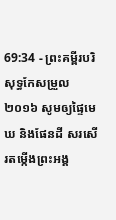69:34 - ព្រះគម្ពីរបរិសុទ្ធកែសម្រួល ២០១៦ សូមឲ្យផ្ទៃមេឃ និងផែនដី សរសើរតម្កើងព្រះអង្គ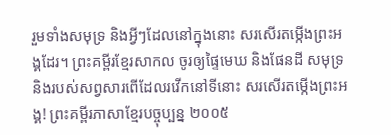រួមទាំងសមុទ្រ និងអ្វីៗដែលនៅក្នុងនោះ សរសើរតម្កើងព្រះអង្គដែរ។ ព្រះគម្ពីរខ្មែរសាកល ចូរឲ្យផ្ទៃមេឃ និងផែនដី សមុទ្រ និងរបស់សព្វសារពើដែលរវើកនៅទីនោះ សរសើរតម្កើងព្រះអង្គ! ព្រះគម្ពីរភាសាខ្មែរបច្ចុប្បន្ន ២០០៥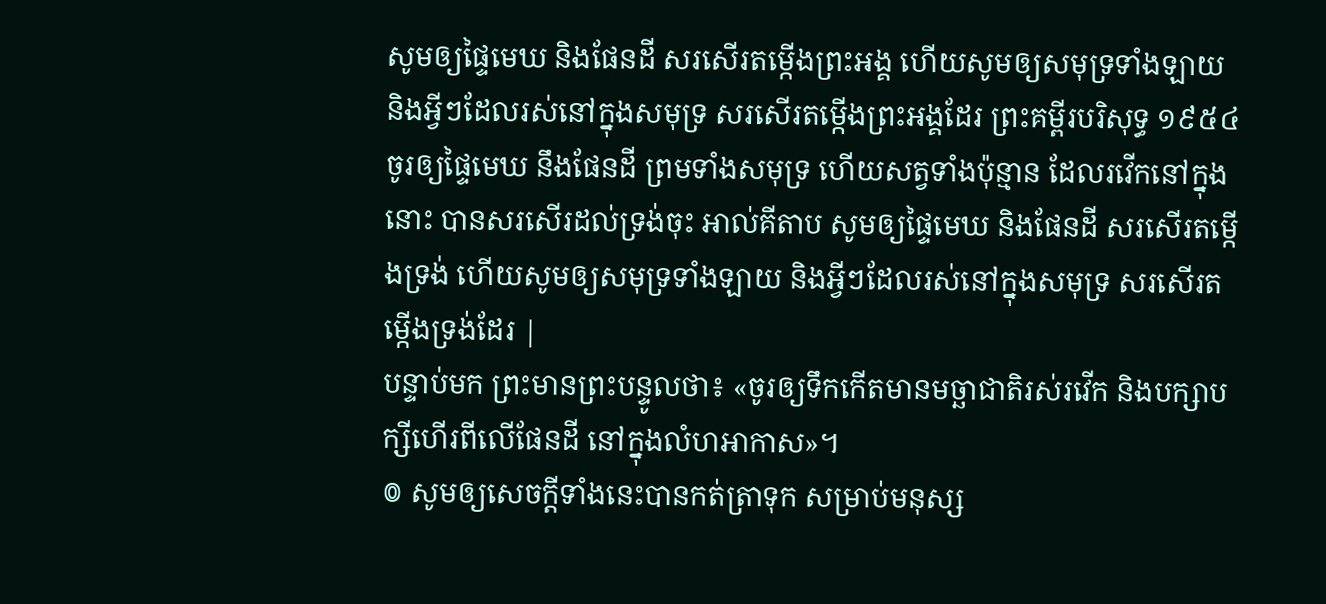សូមឲ្យផ្ទៃមេឃ និងផែនដី សរសើរតម្កើងព្រះអង្គ ហើយសូមឲ្យសមុទ្រទាំងឡាយ និងអ្វីៗដែលរស់នៅក្នុងសមុទ្រ សរសើរតម្កើងព្រះអង្គដែរ ព្រះគម្ពីរបរិសុទ្ធ ១៩៥៤ ចូរឲ្យផ្ទៃមេឃ នឹងផែនដី ព្រមទាំងសមុទ្រ ហើយសត្វទាំងប៉ុន្មាន ដែលរវើកនៅក្នុងនោះ បានសរសើរដល់ទ្រង់ចុះ អាល់គីតាប សូមឲ្យផ្ទៃមេឃ និងផែនដី សរសើរតម្កើងទ្រង់ ហើយសូមឲ្យសមុទ្រទាំងឡាយ និងអ្វីៗដែលរស់នៅក្នុងសមុទ្រ សរសើរតម្កើងទ្រង់ដែរ |
បន្ទាប់មក ព្រះមានព្រះបន្ទូលថា៖ «ចូរឲ្យទឹកកើតមានមច្ឆាជាតិរស់រវើក និងបក្សាបក្សីហើរពីលើផែនដី នៅក្នុងលំហអាកាស»។
៙ សូមឲ្យសេចក្ដីទាំងនេះបានកត់ត្រាទុក សម្រាប់មនុស្ស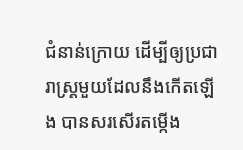ជំនាន់ក្រោយ ដើម្បីឲ្យប្រជារាស្ត្រមួយដែលនឹងកើតឡើង បានសរសើរតម្កើង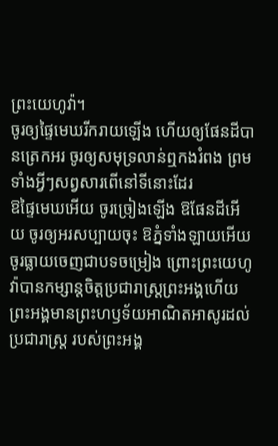ព្រះយេហូវ៉ា។
ចូរឲ្យផ្ទៃមេឃរីករាយឡើង ហើយឲ្យផែនដីបានត្រេកអរ ចូរឲ្យសមុទ្រលាន់ឮកងរំពង ព្រមទាំងអ្វីៗសព្វសារពើនៅទីនោះដែរ
ឱផ្ទៃមេឃអើយ ចូរច្រៀងឡើង ឱផែនដីអើយ ចូរឲ្យអរសប្បាយចុះ ឱភ្នំទាំងឡាយអើយ ចូរធ្លាយចេញជាបទចម្រៀង ព្រោះព្រះយេហូវ៉ាបានកម្សាន្តចិត្តប្រជារាស្ត្រព្រះអង្គហើយ ព្រះអង្គមានព្រះហឫទ័យអាណិតអាសូរដល់ប្រជារាស្ត្រ របស់ព្រះអង្គ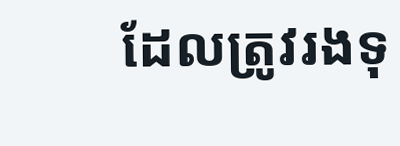ដែលត្រូវរងទុ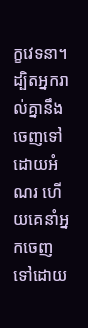ក្ខវេទនា។
ដ្បិតអ្នករាល់គ្នានឹងចេញទៅដោយអំណរ ហើយគេនាំអ្នកចេញទៅដោយ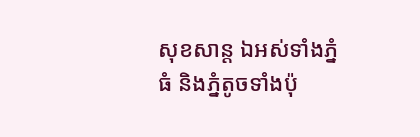សុខសាន្ត ឯអស់ទាំងភ្នំធំ និងភ្នំតូចទាំងប៉ុ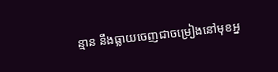ន្មាន នឹងធ្លាយចេញជាចម្រៀងនៅមុខអ្ន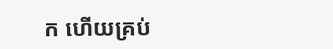ក ហើយគ្រប់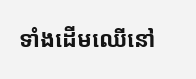ទាំងដើមឈើនៅ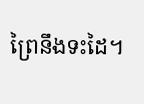ព្រៃនឹងទះដៃ។